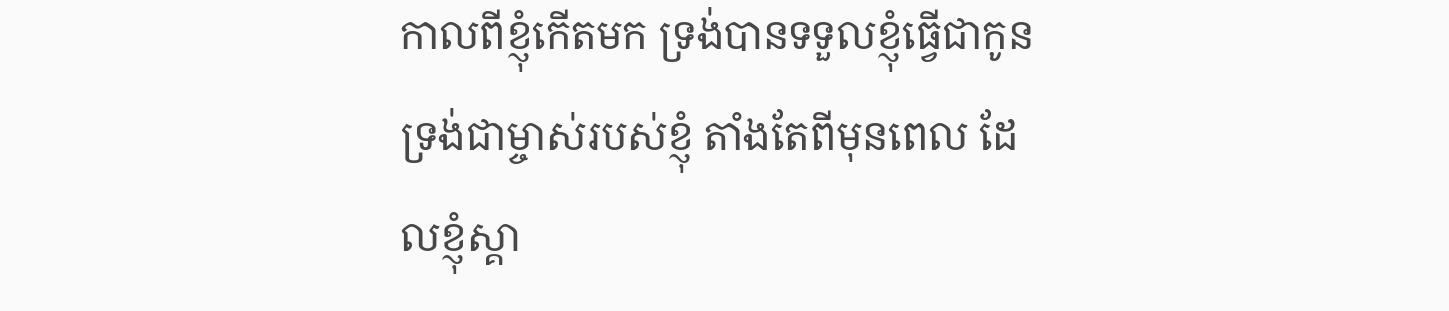កាលពីខ្ញុំកើតមក ទ្រង់បានទទួលខ្ញុំធ្វើជាកូន ទ្រង់ជាម្ចាស់របស់ខ្ញុំ តាំងតែពីមុនពេល ដែលខ្ញុំស្គា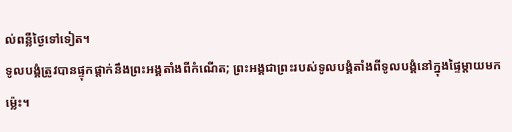ល់ពន្លឺថ្ងៃទៅទៀត។
ទូលបង្គំត្រូវបានផ្ទុកផ្ដាក់នឹងព្រះអង្គតាំងពីកំណើត; ព្រះអង្គជាព្រះរបស់ទូលបង្គំតាំងពីទូលបង្គំនៅក្នុងផ្ទៃម្ដាយមកម៉្លេះ។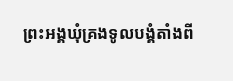ព្រះអង្គឃុំគ្រងទូលបង្គំតាំងពី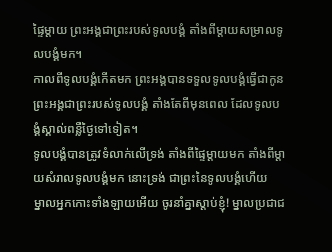ផ្ទៃម្ដាយ ព្រះអង្គជាព្រះរបស់ទូលបង្គំ តាំងពីម្ដាយសម្រាលទូលបង្គំមក។
កាលពីទូលបង្គំកើតមក ព្រះអង្គបានទទួលទូលបង្គំធ្វើជាកូន ព្រះអង្គជាព្រះរបស់ទូលបង្គំ តាំងតែពីមុនពេល ដែលទូលបង្គំស្គាល់ពន្លឺថ្ងៃទៅទៀត។
ទូលបង្គំបានត្រូវទំលាក់លើទ្រង់ តាំងពីផ្ទៃម្តាយមក តាំងពីម្តាយសំរាលទូលបង្គំមក នោះទ្រង់ ជាព្រះនៃទូលបង្គំហើយ
ម្នាលអ្នកកោះទាំងឡាយអើយ ចូរនាំគ្នាស្ដាប់ខ្ញុំ! ម្នាលប្រជាជ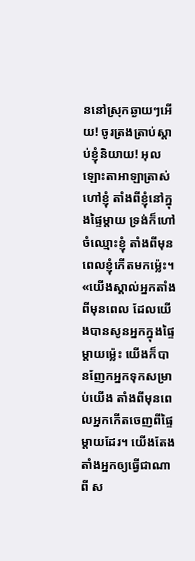ននៅស្រុកឆ្ងាយៗអើយ! ចូរត្រងត្រាប់ស្ដាប់ខ្ញុំនិយាយ! អុលឡោះតាអាឡាត្រាស់ហៅខ្ញុំ តាំងពីខ្ញុំនៅក្នុងផ្ទៃម្ដាយ ទ្រង់ក៏ហៅចំឈ្មោះខ្ញុំ តាំងពីមុនពេលខ្ញុំកើតមកម៉្លេះ។
«យើងស្គាល់អ្នកតាំងពីមុនពេល ដែលយើងបានសូនអ្នកក្នុងផ្ទៃម្ដាយម៉្លេះ យើងក៏បានញែកអ្នកទុកសម្រាប់យើង តាំងពីមុនពេលអ្នកកើតចេញពីផ្ទៃម្ដាយដែរ។ យើងតែងតាំងអ្នកឲ្យធ្វើជាណាពី ស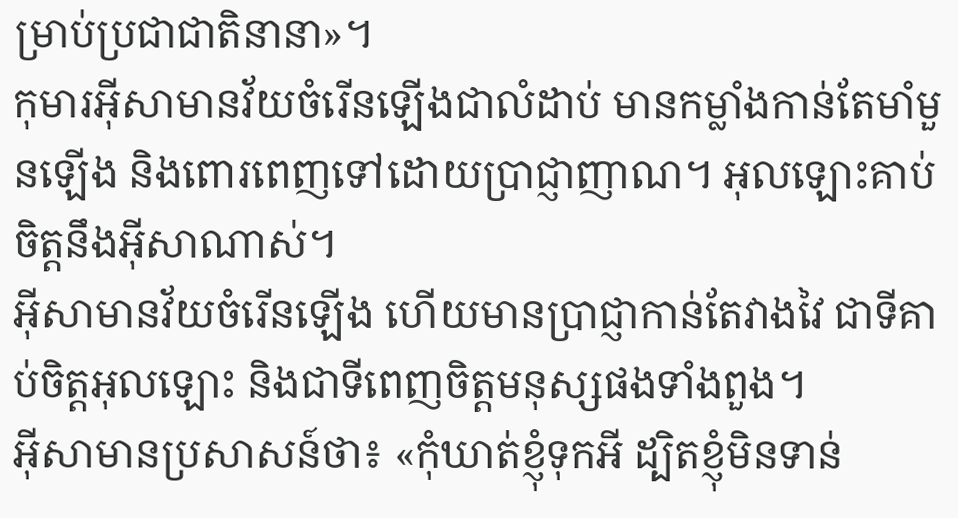ម្រាប់ប្រជាជាតិនានា»។
កុមារអ៊ីសាមានវ័យចំរើនឡើងជាលំដាប់ មានកម្លាំងកាន់តែមាំមួនឡើង និងពោរពេញទៅដោយប្រាជ្ញាញាណ។ អុលឡោះគាប់ចិត្តនឹងអ៊ីសាណាស់។
អ៊ីសាមានវ័យចំរើនឡើង ហើយមានប្រាជ្ញាកាន់តែវាងវៃ ជាទីគាប់ចិត្តអុលឡោះ និងជាទីពេញចិត្តមនុស្សផងទាំងពួង។
អ៊ីសាមានប្រសាសន៍ថា៖ «កុំឃាត់ខ្ញុំទុកអី ដ្បិតខ្ញុំមិនទាន់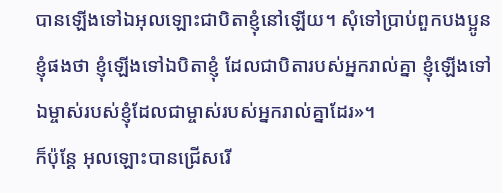បានឡើងទៅឯអុលឡោះជាបិតាខ្ញុំនៅឡើយ។ សុំទៅប្រាប់ពួកបងប្អូនខ្ញុំផងថា ខ្ញុំឡើងទៅឯបិតាខ្ញុំ ដែលជាបិតារបស់អ្នករាល់គ្នា ខ្ញុំឡើងទៅឯម្ចាស់របស់ខ្ញុំដែលជាម្ចាស់របស់អ្នករាល់គ្នាដែរ»។
ក៏ប៉ុន្ដែ អុលឡោះបានជ្រើសរើ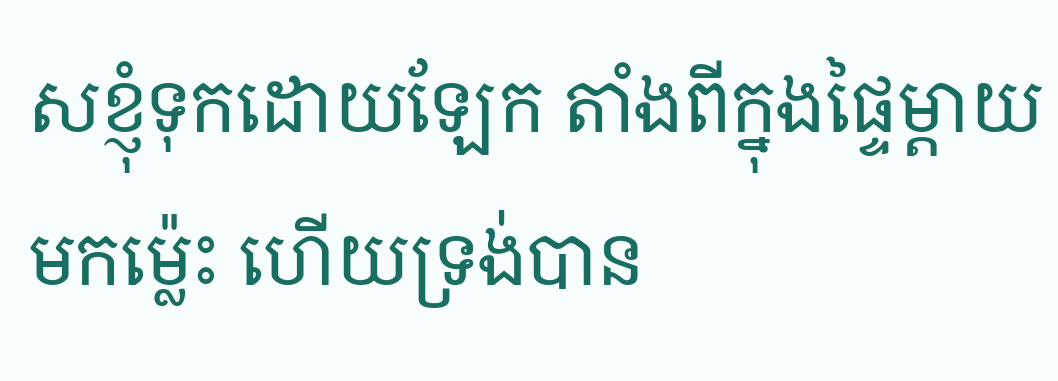សខ្ញុំទុកដោយឡែក តាំងពីក្នុងផ្ទៃម្ដាយមកម៉្លេះ ហើយទ្រង់បាន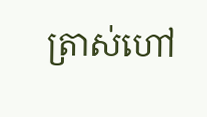ត្រាស់ហៅ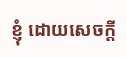ខ្ញុំ ដោយសេចក្តី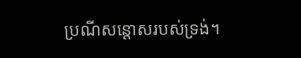ប្រណីសន្តោសរបស់ទ្រង់។